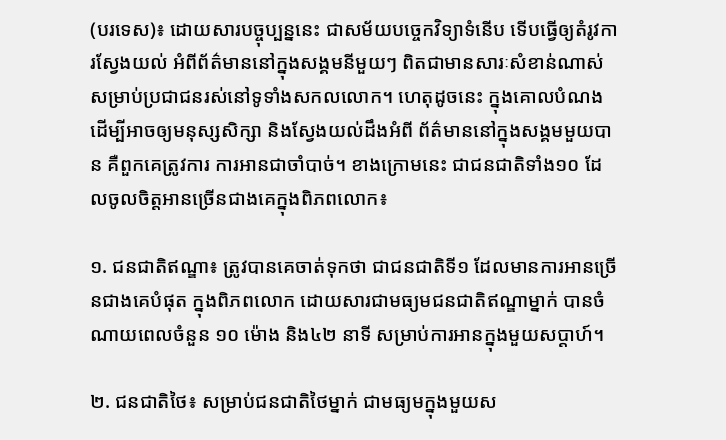(បរទេស)៖ ដោយសារបច្ចុប្បន្ននេះ ជាសម័យបច្ចេកវិទ្យាទំនើប ទើបធ្វើឲ្យតំរូវការស្វែងយល់ អំពីព័ត៌មាននៅក្នុងសង្គមនីមួយៗ ពិតជាមានសារៈសំខាន់ណាស់ សម្រាប់ប្រជាជនរស់នៅទូទាំងសកលលោក។ ហេតុដូចនេះ ក្នុងគោលបំណងដើម្បីអាចឲ្យមនុស្សសិក្សា និងស្វែងយល់ដឹងអំពី ព័ត៌មាននៅក្នុងសង្គមមួយបាន គឺពួកគេត្រូវការ ការអានជាចាំបាច់។ ខាងក្រោមនេះ ជាជនជាតិទាំង១០ ដែលចូលចិត្តអានច្រើនជាងគេក្នុងពិភពលោក៖

១. ជនជាតិឥណ្ឌា៖ ត្រូវបានគេចាត់ទុកថា ជាជនជាតិទី១ ដែលមានការអានច្រើនជាងគេបំផុត ក្នុងពិភពលោក ដោយសារជាមធ្យមជនជាតិឥណ្ឌាម្នាក់ បានចំណាយពេលចំនួន ១០ ម៉ោង និង៤២ នាទី សម្រាប់ការអានក្នុងមួយសប្ដាហ៍។

២. ជនជាតិថៃ៖ សម្រាប់ជនជាតិថៃម្នាក់ ជាមធ្យមក្នុងមួយស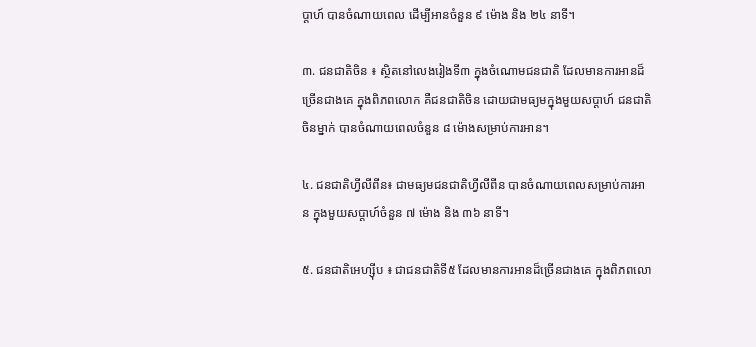ប្ដាហ៍ បានចំណាយពេល ដើម្បីអានចំនួន ៩ ម៉ោង និង ២៤ នាទី។

៣. ជនជាតិចិន ៖ ស្ថិតនៅលេងរៀងទី៣ ក្នុងចំណោមជនជាតិ ដែលមានការអានដ៏ច្រើនជាងគេ ក្នុងពិភពលោក គឺជនជាតិចិន ដោយជាមធ្យមក្នុងមួយសប្ដាហ៍ ជនជាតិចិនម្នាក់ បានចំណាយពេលចំនួន ៨ ម៉ោងសម្រាប់ការអាន។

៤. ជនជាតិហ្វីលីពីន៖ ជាមធ្យមជនជាតិហ្វីលីពីន បានចំណាយពេលសម្រាប់ការអាន ក្នុងមួយសប្ដាហ៍ចំនួន ៧ ម៉ោង និង ៣៦ នាទី។

៥. ជនជាតិអេហ្ស៊ីប ៖ ជាជនជាតិទី៥ ដែលមានការអានដ៏ច្រើនជាងគេ ក្នុងពិភពលោ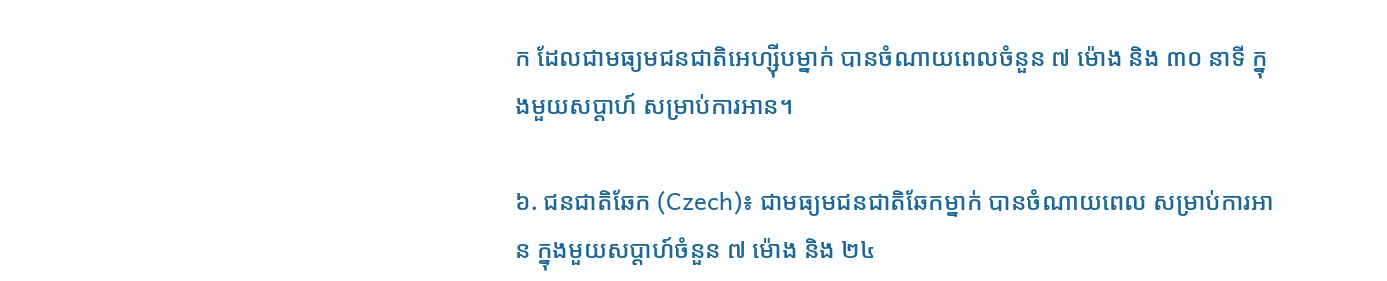ក ដែលជាមធ្យមជនជាតិអេហ្ស៊ីបម្នាក់ បានចំណាយពេលចំនួន ៧ ម៉ោង និង ៣០ នាទី ក្នុងមួយសប្ដាហ៍ សម្រាប់ការអាន។

៦. ជនជាតិឆែក (Czech)៖ ជាមធ្យមជនជាតិឆែកម្នាក់ បានចំណាយពេល សម្រាប់ការអាន ក្នុងមួយសប្ដាហ៍ចំនួន ៧ ម៉ោង និង ២៤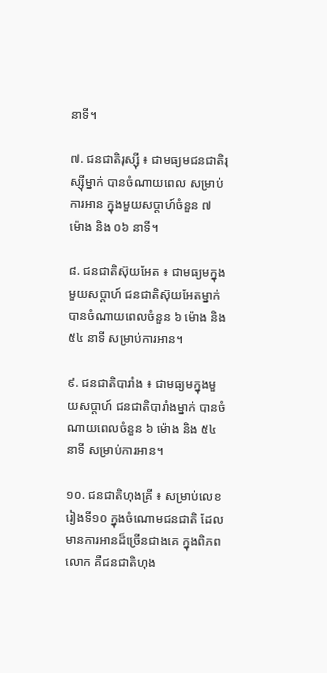នាទី។

៧. ជនជាតិរុស្ស៊ី ៖ ជាមធ្យមជនជាតិរុស្ស៊ីម្នាក់ បានចំណាយពេល សម្រាប់ការអាន ក្នុងមួយសប្ដាហ៍ចំនួន ៧ ម៉ោង និង ០៦ នាទី។

៨. ជនជាតិស៊ុយអែត ៖ ជាមធ្យមក្នុងមួយសប្ដាហ៍ ជនជាតិស៊ុយអែតម្នាក់ បានចំណាយពេលចំនួន ៦ ម៉ោង និង ៥៤ នាទី សម្រាប់ការអាន។

៩. ជនជាតិបារាំង ៖ ជាមធ្យមក្នុងមួយសប្ដាហ៍ ជនជាតិបារាំងម្នាក់ បានចំណាយពេលចំនួន ៦ ម៉ោង និង ៥៤ នាទី សម្រាប់ការអាន។

១០. ជនជាតិហុងគ្រី ៖ សម្រាប់លេខរៀងទី១០ ក្នុងចំណោមជនជាតិ ដែលមានការអានដ៏ច្រើនជាងគេ ក្នុងពិភពលោក គឺជនជាតិហុង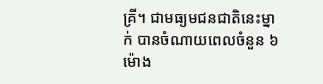គ្រី។ ជាមធ្យមជនជាតិនេះម្នាក់ បានចំណាយពេលចំនួន ៦ ម៉ោង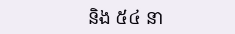និង ៥៤ នា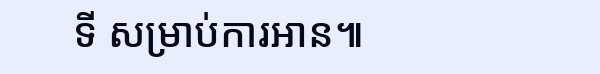ទី សម្រាប់ការអាន៕